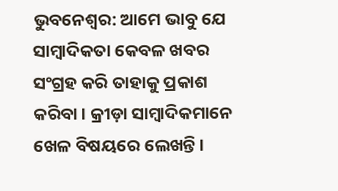ଭୁବନେଶ୍ୱର: ଆମେ ଭାବୁ ଯେ ସାମ୍ବାଦିକତା କେବଳ ଖବର ସଂଗ୍ରହ କରି ତାହାକୁ ପ୍ରକାଶ କରିବା । କ୍ରୀଡ଼ା ସାମ୍ବାଦିକମାନେ ଖେଳ ବିଷୟରେ ଲେଖନ୍ତି ।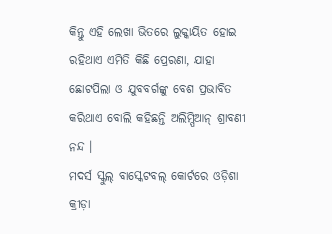କିନ୍ତୁ ଏହି ଲେଖା ଭିତରେ ଲୁକ୍କାୟିତ ହୋଇ ରହିଥାଏ ଏମିତି କିଛି ପ୍ରେରଣା, ଯାହା ଛୋଟପିଲା ଓ ଯୁବବର୍ଗଙ୍କୁ ବେଶ ପ୍ରଭାବିତ କରିଥାଏ ବୋଲି କହିଛନ୍ତି ଅଲିମ୍ପିଆନ୍ ଶ୍ରାବଣୀ ନନ୍ଦ ।
ମଦର୍ସ ସ୍କୁଲ୍ ବାସ୍କେଟବଲ୍ କୋର୍ଟରେ ଓଡ଼ିଶା କ୍ରୀଡ଼ା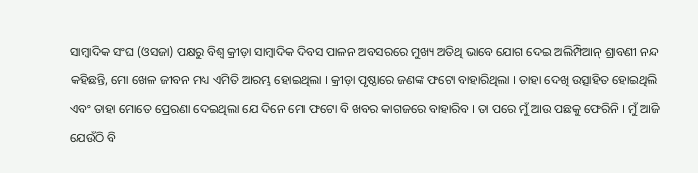ସାମ୍ବାଦିକ ସଂଘ (ଓସଜା) ପକ୍ଷରୁ ବିଶ୍ୱ କ୍ରୀଡ଼ା ସାମ୍ବାଦିକ ଦିବସ ପାଳନ ଅବସରରେ ମୁଖ୍ୟ ଅତିଥି ଭାବେ ଯୋଗ ଦେଇ ଅଲିମ୍ପିଆନ୍ ଶ୍ରାବଣୀ ନନ୍ଦ କହିଛନ୍ତି, ମୋ ଖେଳ ଜୀବନ ମଧ୍ୟ ଏମିତି ଆରମ୍ଭ ହୋଇଥିଲା । କ୍ରୀଡ଼ା ପୃଷ୍ଠାରେ ଜଣଙ୍କ ଫଟୋ ବାହାରିଥିଲା । ତାହା ଦେଖି ଉତ୍ସାହିତ ହୋଇଥିଲି ଏବଂ ତାହା ମୋତେ ପ୍ରେରଣା ଦେଇଥିଲା ଯେ ଦିନେ ମୋ ଫଟୋ ବି ଖବର କାଗଜରେ ବାହାରିବ । ତା ପରେ ମୁଁ ଆଉ ପଛକୁ ଫେରିନି । ମୁଁ ଆଜି ଯେଉଁଠି ବି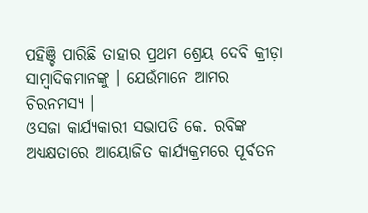ପହିଞ୍ଚି ପାରିଛି ତାହାର ପ୍ରଥମ ଶ୍ରେୟ ଦେବି କ୍ରୀଡ଼ା ସାମ୍ବାଦିକମାନଙ୍କୁ । ଯେଉଁମାନେ ଆମର ଚିରନମସ୍ୟ ।
ଓସଜା କାର୍ଯ୍ୟକାରୀ ସଭାପତି କେ. ରବିଙ୍କ ଅଧ୍ୟକ୍ଷତାରେ ଆୟୋଜିତ କାର୍ଯ୍ୟକ୍ରମରେ ପୂର୍ବତନ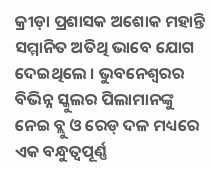କ୍ରୀଡ଼ା ପ୍ରଶାସକ ଅଶୋକ ମହାନ୍ତି ସମ୍ମାନିତ ଅତିଥି ଭାବେ ଯୋଗ ଦେଇଥିଲେ । ଭୁବନେଶ୍ୱରର ବିଭିନ୍ନ ସ୍କୁଲର ପିଲାମାନଙ୍କୁ ନେଇ ବ୍ଲୁ ଓ ରେଡ୍ ଦଳ ମଧ୍ୟରେ ଏକ ବନ୍ଧୁତ୍ୱପୂର୍ଣ୍ଣ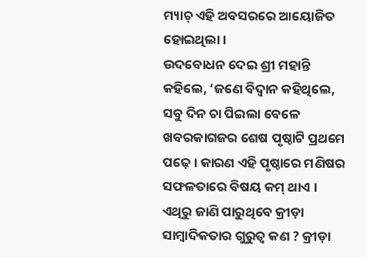ମ୍ୟାଚ୍ ଏହି ଅବସରରେ ଆୟୋଜିତ ହୋଇଥିଲା ।
ଉଦବୋଧନ ଦେଇ ଶ୍ରୀ ମହାନ୍ତି କହିଲେ, ‘ଜଣେ ବିଦ୍ୱାନ କହିଥିଲେ, ସବୁ ଦିନ ଚା ପିଇଲା ବେଳେ ଖବରକାଗଜର ଶେଷ ପୃଷ୍ଠାଟି ପ୍ରଥମେ ପଢ଼େ । କାରଣ ଏହି ପୃଷ୍ଠାରେ ମଣିଷର ସଫଳତାରେ ବିଷୟ କମ୍ ଥାଏ । ଏଥିରୁ ଜାଣି ପାରୁଥିବେ କ୍ରୀଡ଼ା ସାମ୍ବାଦିକତାର ଗୁରୁତ୍ୱ କଣ ? କ୍ରୀଡ଼ା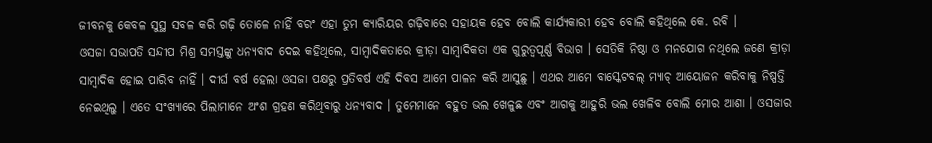ଜୀବନକୁ କେବଳ ସୁସ୍ଥ ସବଳ କରି ଗଢ଼ି ତୋଳେ ନାହିଁ ବରଂ ଏହା ତୁମ କ୍ୟାରିୟର ଗଢ଼ିବାରେ ସହାୟକ ହେବ ବୋଲି କାର୍ଯ୍ୟକାରୀ ହେବ ବୋଲି କହିଥିଲେ କେ. ରବି ।
ଓସଜା ସଭାପତି ସନ୍ଦୀପ ମିଶ୍ର ସମସ୍ତଙ୍କୁ ଧନ୍ୟବାଦ ଦେଇ କହିଥିଲେ, ସାମ୍ବାଦିକତାରେ କ୍ରୀଡ଼ା ସାମ୍ବାଦିକତା ଏକ ଗୁରୁତ୍ୱପୂର୍ଣ୍ଣ ବିଭାଗ । ସେତିକି ନିଷ୍ଠା ଓ ମନଯୋଗ ନଥିଲେ ଜଣେ କ୍ରୀଡ଼ା ସାମ୍ବାଦିକ ହୋଇ ପାରିବ ନାହିଁ । ଦୀର୍ଘ ବର୍ଷ ହେଲା ଓସଜା ପକ୍ଷରୁ ପ୍ରତିବର୍ଷ ଏହି ଦିବସ ଆମେ ପାଳନ କରି ଆସୁଛୁ । ଏଥର ଆମେ ବାସ୍କେଟବଲ୍ ମ୍ୟାଚ୍ ଆୟୋଜନ କରିବାକୁ ନିଷ୍ପତ୍ତି ନେଇଥିଲୁ । ଏତେ ସଂଖ୍ୟାରେ ପିଲାମାନେ ଅଂଶ ଗ୍ରହଣ କରିଥିବାରୁ ଧନ୍ୟବାଦ । ତୁମେମାନେ ବହୁତ ଭଲ ଖେଳୁଛ ଏବଂ ଆଗକୁ ଆହୁରି ଭଲ ଖେଳିବ ବୋଲି ମୋର ଆଶା । ଓସଜାର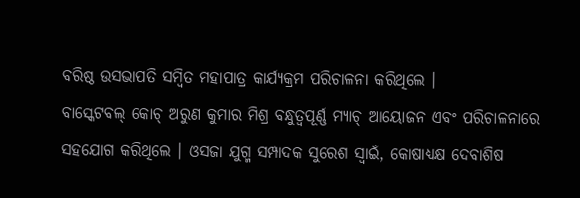ବରିଷ୍ଠ ଉସଭାପତି ସମ୍ବିତ ମହାପାତ୍ର କାର୍ଯ୍ୟକ୍ରମ ପରିଚାଳନା କରିଥିଲେ ।
ବାସ୍କେଟବଲ୍ କୋଚ୍ ଅରୁଣ କୁମାର ମିଶ୍ର ବନ୍ଧୁତ୍ୱପୂର୍ଣ୍ଣ ମ୍ୟାଚ୍ ଆୟୋଜନ ଏବଂ ପରିଚାଳନାରେ ସହଯୋଗ କରିଥିଲେ । ଓସଜା ଯୁଗ୍ମ ସମ୍ପାଦକ ସୁରେଶ ସ୍ୱାଇଁ, କୋଷାଧ୍ୟକ୍ଷ ଦେବାଶିଷ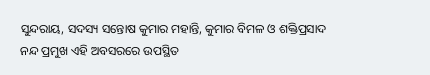ସୁନ୍ଦରାୟ, ସଦସ୍ୟ ସନ୍ତୋଷ କୁମାର ମହାନ୍ତି, କୁମାର ବିମଳ ଓ ଶକ୍ତିପ୍ରସାଦ ନନ୍ଦ ପ୍ରମୁଖ ଏହି ଅବସରରେ ଉପସ୍ଥିତ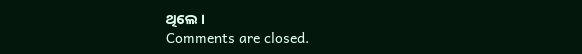ଥିଲେ ।
Comments are closed.